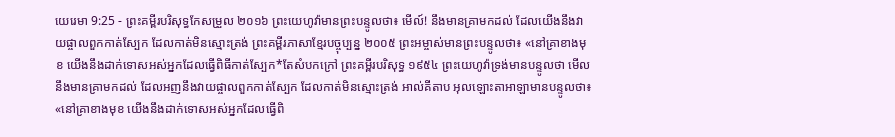យេរេមា 9:25 - ព្រះគម្ពីរបរិសុទ្ធកែសម្រួល ២០១៦ ព្រះយេហូវ៉ាមានព្រះបន្ទូលថា៖ មើល៍! នឹងមានគ្រាមកដល់ ដែលយើងនឹងវាយផ្ចាលពួកកាត់ស្បែក ដែលកាត់មិនស្មោះត្រង់ ព្រះគម្ពីរភាសាខ្មែរបច្ចុប្បន្ន ២០០៥ ព្រះអម្ចាស់មានព្រះបន្ទូលថា៖ «នៅគ្រាខាងមុខ យើងនឹងដាក់ទោសអស់អ្នកដែលធ្វើពិធីកាត់ស្បែក*តែសំបកក្រៅ ព្រះគម្ពីរបរិសុទ្ធ ១៩៥៤ ព្រះយេហូវ៉ាទ្រង់មានបន្ទូលថា មើល នឹងមានគ្រាមកដល់ ដែលអញនឹងវាយផ្ចាលពួកកាត់ស្បែក ដែលកាត់មិនស្មោះត្រង់ អាល់គីតាប អុលឡោះតាអាឡាមានបន្ទូលថា៖ «នៅគ្រាខាងមុខ យើងនឹងដាក់ទោសអស់អ្នកដែលធ្វើពិ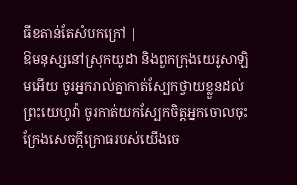ធីខតាន់តែសំបកក្រៅ |
ឱមនុស្សនៅស្រុកយូដា និងពួកក្រុងយេរូសាឡិមអើយ ចូរអ្នករាល់គ្នាកាត់ស្បែកថ្វាយខ្លួនដល់ព្រះយេហូវ៉ា ចូរកាត់យកស្បែកចិត្តអ្នកចោលចុះ ក្រែងសេចក្ដីក្រោធរបស់យើងចេ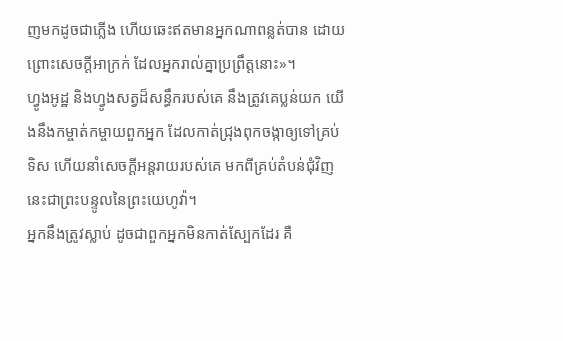ញមកដូចជាភ្លើង ហើយឆេះឥតមានអ្នកណាពន្លត់បាន ដោយព្រោះសេចក្ដីអាក្រក់ ដែលអ្នករាល់គ្នាប្រព្រឹត្តនោះ»។
ហ្វូងអូដ្ឋ និងហ្វូងសត្វដ៏សន្ធឹករបស់គេ នឹងត្រូវគេប្លន់យក យើងនឹងកម្ចាត់កម្ចាយពួកអ្នក ដែលកាត់ជ្រុងពុកចង្កាឲ្យទៅគ្រប់ទិស ហើយនាំសេចក្ដីអន្តរាយរបស់គេ មកពីគ្រប់តំបន់ជុំវិញ នេះជាព្រះបន្ទូលនៃព្រះយេហូវ៉ា។
អ្នកនឹងត្រូវស្លាប់ ដូចជាពួកអ្នកមិនកាត់ស្បែកដែរ គឺ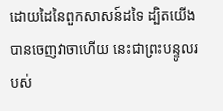ដោយដៃនៃពួកសាសន៍ដទៃ ដ្បិតយើងបានចេញវាចាហើយ នេះជាព្រះបន្ទូលរបស់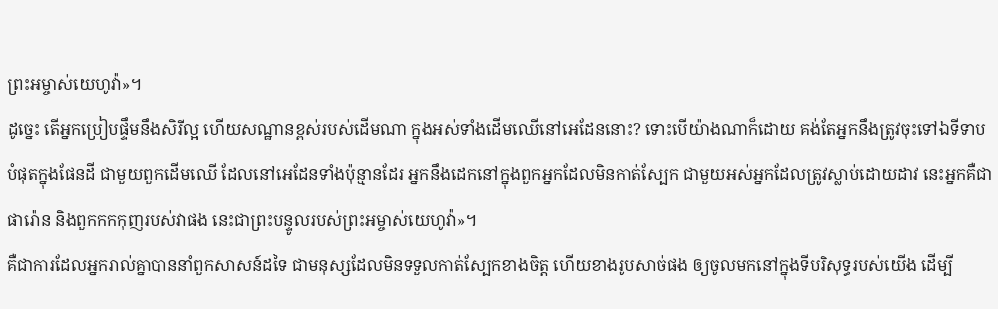ព្រះអម្ចាស់យេហូវ៉ា»។
ដូច្នេះ តើអ្នកប្រៀបផ្ទឹមនឹងសិរីល្អ ហើយសណ្ឋានខ្ពស់របស់ដើមណា ក្នុងអស់ទាំងដើមឈើនៅអេដែននោះ? ទោះបើយ៉ាងណាក៏ដោយ គង់តែអ្នកនឹងត្រូវចុះទៅឯទីទាបបំផុតក្នុងផែនដី ជាមួយពួកដើមឈើ ដែលនៅអេដែនទាំងប៉ុន្មានដែរ អ្នកនឹងដេកនៅក្នុងពួកអ្នកដែលមិនកាត់ស្បែក ជាមួយអស់អ្នកដែលត្រូវស្លាប់ដោយដាវ នេះអ្នកគឺជាផារ៉ោន និងពួកកកកុញរបស់វាផង នេះជាព្រះបន្ទូលរបស់ព្រះអម្ចាស់យេហូវ៉ា»។
គឺជាការដែលអ្នករាល់គ្នាបាននាំពួកសាសន៍ដទៃ ជាមនុស្សដែលមិនទទួលកាត់ស្បែកខាងចិត្ត ហើយខាងរូបសាច់ផង ឲ្យចូលមកនៅក្នុងទីបរិសុទ្ធរបស់យើង ដើម្បី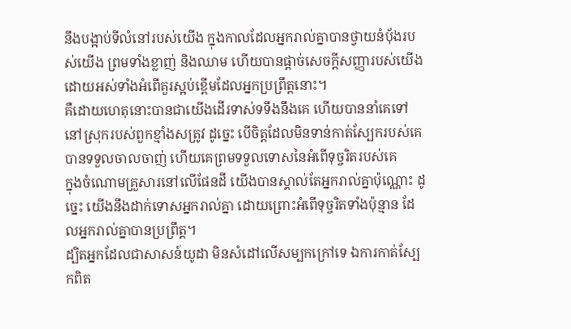នឹងបង្អាប់ទីលំនៅរបស់យើង ក្នុងកាលដែលអ្នករាល់គ្នាបានថ្វាយនំបុ័ងរបស់យើង ព្រមទាំងខ្លាញ់ និងឈាម ហើយបានផ្តាច់សេចក្ដីសញ្ញារបស់យើង ដោយអស់ទាំងអំពើគួរស្អប់ខ្ពើមដែលអ្នកប្រព្រឹត្តនោះ។
គឺដោយហេតុនោះបានជាយើងដើរទាស់ទទឹងនឹងគេ ហើយបាននាំគេទៅនៅស្រុករបស់ពួកខ្មាំងសត្រូវ ដូច្នេះ បើចិត្តដែលមិនទាន់កាត់ស្បែករបស់គេ បានទទួលចាលចាញ់ ហើយគេព្រមទទួលទោសនៃអំពើទុច្ចរិតរបស់គេ
ក្នុងចំណោមគ្រួសារនៅលើផែនដី យើងបានស្គាល់តែអ្នករាល់គ្នាប៉ុណ្ណោះ ដូច្នេះ យើងនឹងដាក់ទោសអ្នករាល់គ្នា ដោយព្រោះអំពើទុច្ចរិតទាំងប៉ុន្មាន ដែលអ្នករាល់គ្នាបានប្រព្រឹត្ត។
ដ្បិតអ្នកដែលជាសាសន៍យូដា មិនសំដៅលើសម្បកក្រៅទេ ឯការកាត់ស្បែកពិត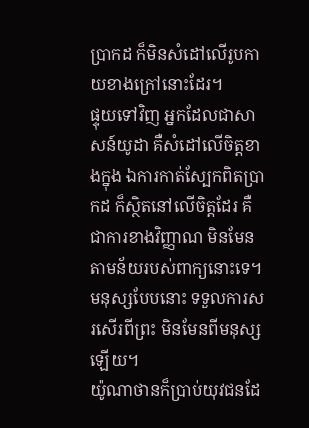ប្រាកដ ក៏មិនសំដៅលើរូបកាយខាងក្រៅនោះដែរ។
ផ្ទុយទៅវិញ អ្នកដែលជាសាសន៍យូដា គឺសំដៅលើចិត្តខាងក្នុង ឯការកាត់ស្បែកពិតប្រាកដ ក៏ស្ថិតនៅលើចិត្តដែរ គឺជាការខាងវិញ្ញាណ មិនមែនតាមន័យរបស់ពាក្យនោះទេ។ មនុស្សបែបនោះ ទទួលការសរសើរពីព្រះ មិនមែនពីមនុស្សឡើយ។
យ៉ូណាថានក៏ប្រាប់យុវជនដែ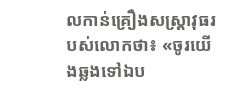លកាន់គ្រឿងសស្ត្រាវុធរបស់លោកថា៖ «ចូរយើងឆ្លងទៅឯប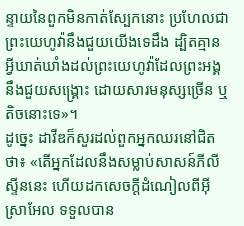ន្ទាយនៃពួកមិនកាត់ស្បែកនោះ ប្រហែលជាព្រះយេហូវ៉ានឹងជួយយើងទេដឹង ដ្បិតគ្មានអ្វីឃាត់ឃាំងដល់ព្រះយេហូវ៉ាដែលព្រះអង្គនឹងជួយសង្គ្រោះ ដោយសារមនុស្សច្រើន ឬតិចនោះទេ»។
ដូច្នេះ ដាវីឌក៏សួរដល់ពួកអ្នកឈរនៅជិតថា៖ «តើអ្នកដែលនឹងសម្លាប់សាសន៍ភីលីស្ទីននេះ ហើយដកសេចក្ដីដំណៀលពីអ៊ីស្រាអែល ទទួលបាន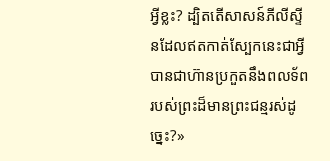អ្វីខ្លះ? ដ្បិតតើសាសន៍ភីលីស្ទីនដែលឥតកាត់ស្បែកនេះជាអ្វី បានជាហ៊ានប្រកួតនឹងពលទ័ពរបស់ព្រះដ៏មានព្រះជន្មរស់ដូច្នេះ?»